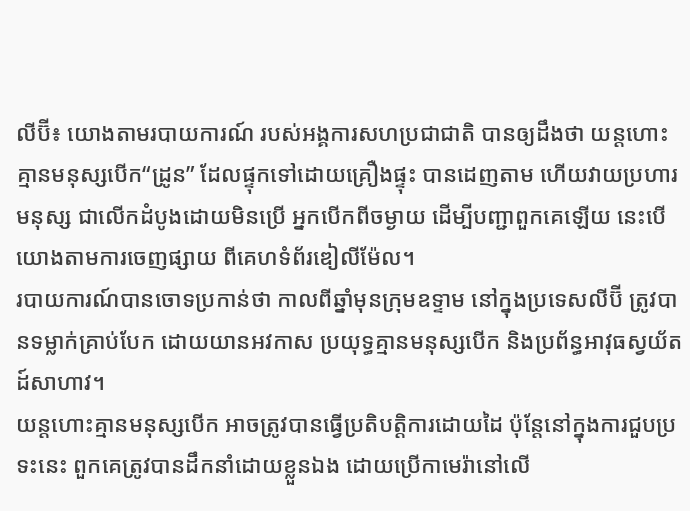លីប៊ី៖ យោងតាមរបាយការណ៍ របស់អង្គការសហប្រជាជាតិ បានឲ្យដឹងថា យន្តហោះគ្មានមនុស្សបើក“ដ្រូន” ដែលផ្ទុកទៅដោយគ្រឿងផ្ទុះ បានដេញតាម ហើយវាយប្រហារមនុស្ស ជាលើកដំបូងដោយមិនប្រើ អ្នកបើកពីចម្ងាយ ដើម្បីបញ្ជាពួកគេឡើយ នេះបើយោងតាមការចេញផ្សាយ ពីគេហទំព័រឌៀលីម៉ែល។
របាយការណ៍បានចោទប្រកាន់ថា កាលពីឆ្នាំមុនក្រុមឧទ្ទាម នៅក្នុងប្រទេសលីប៊ី ត្រូវបានទម្លាក់គ្រាប់បែក ដោយយានអវកាស ប្រយុទ្ធគ្មានមនុស្សបើក និងប្រព័ន្ធអាវុធស្វយ័តដ៍សាហាវ។
យន្តហោះគ្មានមនុស្សបើក អាចត្រូវបានធ្វើប្រតិបត្តិការដោយដៃ ប៉ុន្តែនៅក្នុងការជួបប្រទះនេះ ពួកគេត្រូវបានដឹកនាំដោយខ្លួនឯង ដោយប្រើកាមេរ៉ានៅលើ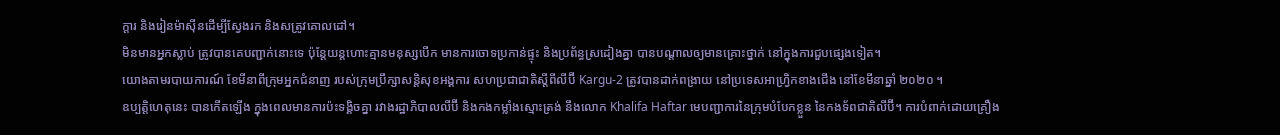ក្តារ និងរៀនម៉ាស៊ីនដើម្បីស្វែងរក និងសត្រូវគោលដៅ។
មិនមានអ្នកស្លាប់ ត្រូវបានគេបញ្ជាក់នោះទេ ប៉ុន្តែយន្តហោះគ្មានមនុស្សបើក មានការចោទប្រកាន់ផ្ទុះ និងប្រព័ន្ធស្រដៀងគ្នា បានបណ្តាលឲ្យមានគ្រោះថ្នាក់ នៅក្នុងការជួបផ្សេងទៀត។
យោងតាមរបាយការណ៍ ខែមីនាពីក្រុមអ្នកជំនាញ របស់ក្រុមប្រឹក្សាសន្តិសុខអង្គការ សហប្រជាជាតិស្តីពីលីប៊ី Kargu-2 ត្រូវបានដាក់ពង្រាយ នៅប្រទេសអាហ្វ្រិកខាងជើង នៅខែមីនាឆ្នាំ ២០២០ ។
ឧប្បត្តិហេតុនេះ បានកើតឡើង ក្នុងពេលមានការប៉ះទង្គិចគ្នា រវាងរដ្ឋាភិបាលលីប៊ី និងកងកម្លាំងស្មោះត្រង់ នឹងលោក Khalifa Haftar មេបញ្ជាការនៃក្រុមបំបែកខ្លួន នៃកងទ័ពជាតិលីប៊ី។ ការបំពាក់ដោយគ្រឿង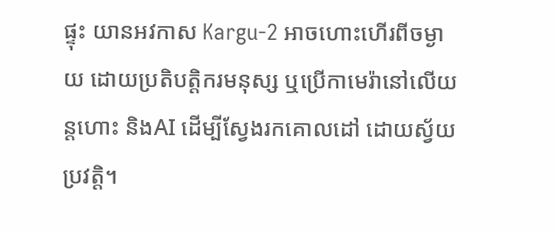ផ្ទុះ យានអវកាស Kargu-2 អាចហោះហើរពីចម្ងាយ ដោយប្រតិបត្តិករមនុស្ស ឬប្រើកាមេរ៉ានៅលើយន្តហោះ និងAI ដើម្បីស្វែងរកគោលដៅ ដោយស្វ័យប្រវត្តិ។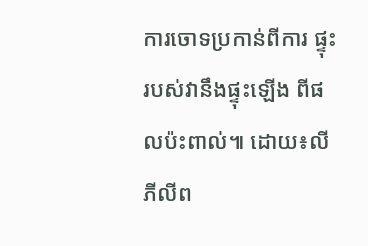ការចោទប្រកាន់ពីការ ផ្ទុះរបស់វានឹងផ្ទុះឡើង ពីផលប៉ះពាល់៕ ដោយ៖លី ភីលីព